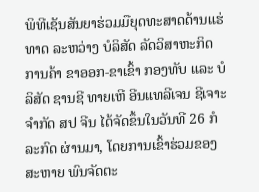ພິທີເຊັນສັນຍາຮ່ວມມືຍຸດທະສາດດ້ານແຮ່ທາດ ລະຫວ່າງ ບໍລິສັດ ລັດວິສາຫະກິດ ການຄ້າ ຂາອອກ-ຂາເຂົ້າ ກອງທັບ ແລະ ບໍລິສັດ ຊານຊີ ທາຍເຫີ ອີນແທລີເຈນ ຊີເຈາະ ຈຳກັດ ສປ ຈີນ ໄດ້ຈັດຂຶ້ນໃນວັນທີ 26 ກໍລະກົດ ຜ່ານມາ, ໂດຍການເຂົ້າຮ່ວມຂອງສະຫາຍ ພົນຈັດຕະ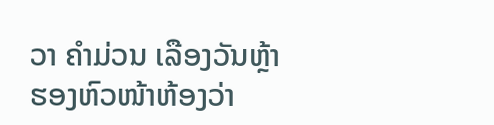ວາ ຄໍາມ່ວນ ເລືອງວັນຫຼ້າ ຮອງຫົວໜ້າຫ້ອງວ່າ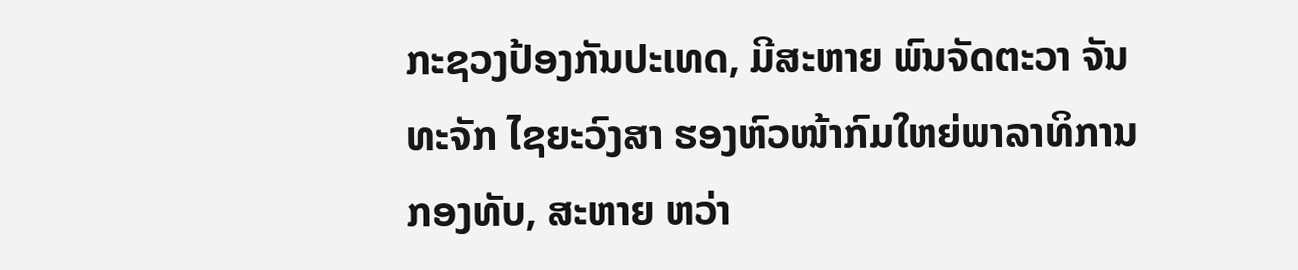ກະຊວງປ້ອງກັນປະເທດ, ມີສະຫາຍ ພົນຈັດຕະວາ ຈັນທະຈັກ ໄຊຍະວົງສາ ຮອງຫົວໜ້າກົມໃຫຍ່ພາລາທິການກອງທັບ, ສະຫາຍ ຫວ່າ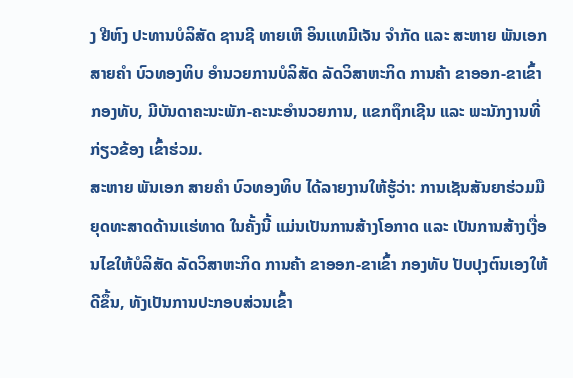ງ ຢີຫົງ ປະທານບໍລິສັດ ຊານຊີ ທາຍເຫີ ອິນເເທມີເຈັນ ຈຳກັດ ແລະ ສະຫາຍ ພັນເອກ ສາຍຄຳ ບົວທອງທິບ ອໍານວຍການບໍລິສັດ ລັດວິສາຫະກິດ ການຄ້າ ຂາອອກ-ຂາເຂົ້າ ກອງທັບ, ມີບັນດາຄະນະພັກ-ຄະນະອຳນວຍການ, ແຂກຖຶກເຊີນ ແລະ ພະນັກງານທີ່ກ່ຽວຂ້ອງ ເຂົ້າຮ່ວມ.
ສະຫາຍ ພັນເອກ ສາຍຄຳ ບົວທອງທິບ ໄດ້ລາຍງານໃຫ້ຮູ້ວ່າ: ການເຊັນສັນຍາຮ່ວມມືຍຸດທະສາດດ້ານເເຮ່ທາດ ໃນຄັ້ງນີ້ ແມ່ນເປັນການສ້າງໂອກາດ ແລະ ເປັນການສ້າງເງື່ອນໄຂໃຫ້ບໍລິສັດ ລັດວິສາຫະກິດ ການຄ້າ ຂາອອກ-ຂາເຂົ້າ ກອງທັບ ປັບປຸງຕົນເອງໃຫ້ດີຂຶ້ນ, ທັງເປັນການປະກອບສ່ວນເຂົ້າ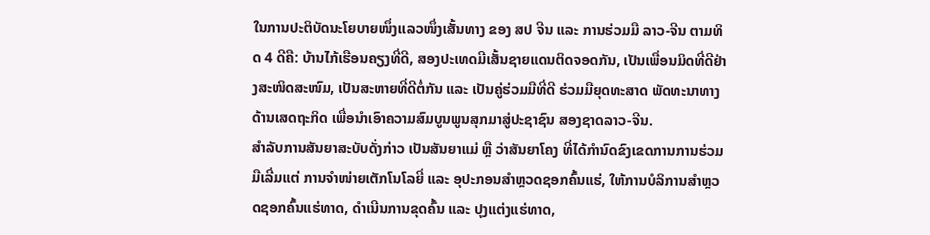ໃນການປະຕິບັດນະໂຍບາຍໜຶ່ງເເລວໜຶ່ງເສັ້ນທາງ ຂອງ ສປ ຈີນ ແລະ ການຮ່ວມມື ລາວ-ຈີນ ຕາມທິດ 4 ດີຄື: ບ້ານໄກ້ເຮືອນຄຽງທີ່ດີ, ສອງປະເທດມີເສັ້ນຊາຍແດນຕິດຈອດກັນ, ເປັນເພື່ອນມິດທີ່ດີຢ່າງສະໜິດສະໜົມ, ເປັນສະຫາຍທີ່ດີຕໍ່ກັນ ແລະ ເປັນຄູ່ຮ່ວມມືທີ່ດີ ຮ່ວມມືຍຸດທະສາດ ພັດທະນາທາງດ້ານເສດຖະກິດ ເພື່ອນໍາເອົາຄວາມສົມບູນພູນສຸກມາສູ່ປະຊາຊົນ ສອງຊາດລາວ-ຈີນ.
ສໍາລັບການສັນຍາສະບັບດັ່ງກ່າວ ເປັນສັນຍາແມ່ ຫຼື ວ່າສັນຍາໂຄງ ທີ່ໄດ້ກຳນົດຂົງເຂດການການຮ່ວມມືເລີ່ມແຕ່ ການຈໍາໜ່າຍເຕັກໂນໂລຍີ່ ແລະ ອຸປະກອນສໍາຫຼວດຊອກຄົ້ນແຮ່, ໃຫ້ການບໍລິການສໍາຫຼວດຊອກຄົ້ນແຮ່ທາດ, ດໍາເນີນການຂຸດຄົ້ນ ແລະ ປຸງແຕ່ງແຮ່ທາດ,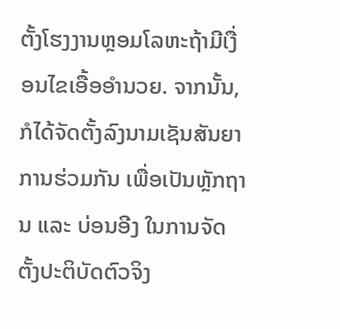ຕັ້ງໂຮງງານຫຼອມໂລຫະຖ້າມີເງື່ອນໄຂເອື້ອອໍານວຍ. ຈາກນັ້ນ, ກໍໄດ້ຈັດຕັ້ງລົງນາມເຊັນສັນຍາການຮ່ວມກັນ ເພື່ອເປັນຫຼັກຖານ ແລະ ບ່ອນອີງ ໃນການຈັດຕັ້ງປະຕິບັດຕົວຈິງ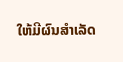ໃຫ້ມີຜົນສຳເລັດ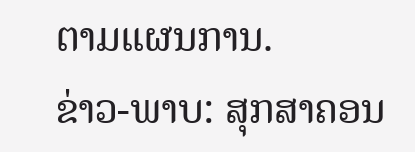ຕາມແຜນການ.
ຂ່າວ-ພາບ: ສຸກສາຄອນ